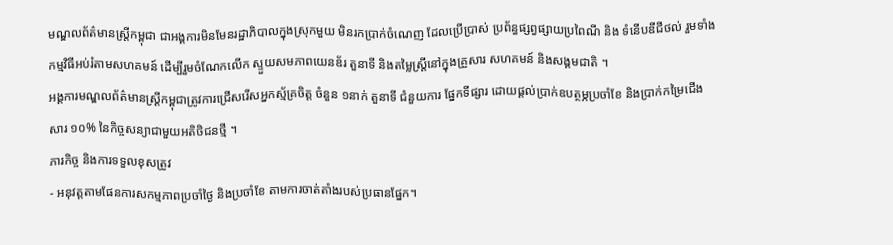មណ្ឌលព័ត៌មានស្រ្តីកម្ពុជា ជាអង្គការមិនមែនរដ្ឋាភិបាលក្នុងស្រុកមួយ មិនរកប្រាក់ចំណេញ ដែលប្រើប្រាស់ ប្រព័ន្ធផ្សព្វផ្សាយប្រពៃណី និង ទំនើបឌីជីថល់ រួមទាំងកម្មវិធីអប់រំតាមសហគមន៍ ដើម្បីរួមចំណែកលើក ស្ទួយសមភាពយេនឌ័រ តួនាទី និងតម្លៃស្រ្តីនៅក្នុងគ្រួសារ សហគមន៍ និងសង្គមជាតិ ។
អង្គការមណ្ឌលព័ត៌មានស្ត្រីកម្ពុជាត្រូវការជ្រើសរើសអ្នកស្ម័គ្រចិត្ត ចំនួន ១នាក់ តួនាទី ជំនួយការ ផ្នែកទីផ្សារ ដោយផ្តល់ប្រាក់ឧបត្ថម្ភប្រចាំខែ និងប្រាក់កម្រៃជើងសារ ១០% នៃកិច្ចសន្យាជាមួយអតិថិជនថ្មី ។
ភារកិច្ច និងការទទួលខុសត្រូវ
- អនុវត្តតាមផែនការសកម្មភាពប្រចាំថ្ងៃ និងប្រចាំខែ តាមការចាត់តាំងរបស់ប្រធានផ្នែក។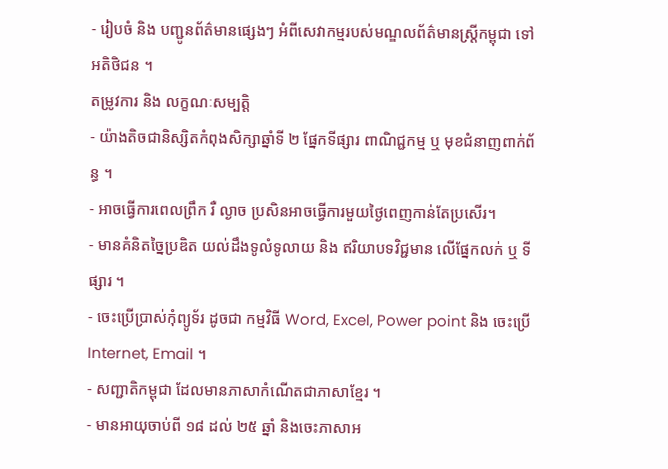- រៀបចំ និង បញ្ជូនព័ត៌មានផ្សេងៗ អំពីសេវាកម្មរបស់មណ្ឌលព័ត៌មានស្ត្រីកម្ពុជា ទៅអតិថិជន ។
តម្រូវការ និង លក្ខណៈសម្បត្តិ
- យ៉ាងតិចជានិស្សិតកំពុងសិក្សាឆ្នាំទី ២ ផ្នែកទីផ្សារ ពាណិជ្ជកម្ម ឬ មុខជំនាញពាក់ព័ន្ធ ។
- អាចធ្វើការពេលព្រឹក រឺ ល្ងាច ប្រសិនអាចធ្វើការមួយថ្ងៃពេញកាន់តែប្រសើរ។
- មានគំនិតច្នៃប្រឌិត យល់ដឹងទូលំទូលាយ និង ឥរិយាបទវិជ្ជមាន លើផ្នែកលក់ ឬ ទីផ្សារ ។
- ចេះប្រើប្រាស់កុំព្យូទ័រ ដូចជា កម្មវិធី Word, Excel, Power point និង ចេះប្រើ Internet, Email ។
- សញ្ជាតិកម្ពុជា ដែលមានភាសាកំណើតជាភាសាខ្មែរ ។
- មានអាយុចាប់ពី ១៨ ដល់ ២៥ ឆ្នាំ និងចេះភាសាអ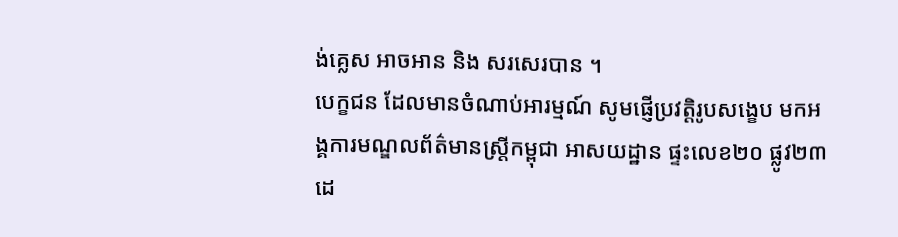ង់គ្លេស អាចអាន និង សរសេរបាន ។
បេក្ខជន ដែលមានចំណាប់អារម្មណ៍ សូមផ្ញើប្រវត្តិរូបសង្ខេប មកអង្គការមណ្ឌលព័ត៌មានស្រ្តីកម្ពុជា អាសយដ្ឋាន ផ្ទះលេខ២០ ផ្លូវ២៣ដេ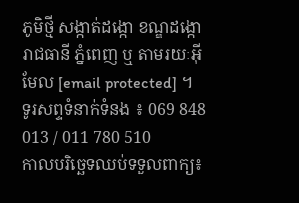ភូមិថ្មី សង្កាត់ដង្កោ ខណ្ឌដង្កោ រាជធានី ភ្នំពេញ ឬ តាមរយៈអ៊ីមែល [email protected] ។
ទូរសព្ទទំនាក់ទំនង ៖ 069 848 013 / 011 780 510
កាលបរិច្ឆេទឈប់ទទួលពាក្យ៖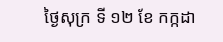ថ្ងៃសុក្រ ទី ១២ ខែ កក្កដា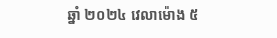ឆ្នាំ ២០២៤ វេលាម៉ោង ៥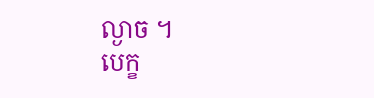ល្ងាច ។
បេក្ខ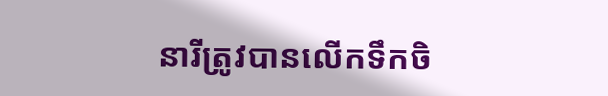នារីត្រូវបានលើកទឹកចិ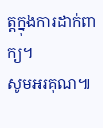ត្តក្នុងការដាក់ពាក្យ។
សូមអរគុណ៕